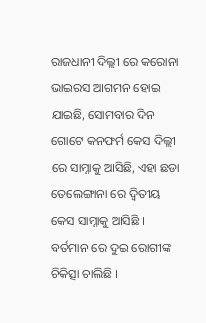ରାଜଧାନୀ ଦିଲ୍ଲୀ ରେ କରୋନା ଭାଇରସ ଆଗମନ ହୋଇ ଯାଇଛି, ସୋମବାର ଦିନ ଗୋଟେ କନଫର୍ମ କେସ ଦିଲ୍ଲୀ ରେ ସାମ୍ନାକୁ ଆସିଛି, ଏହା ଛଡା ତେଲେଙ୍ଗାନା ରେ ଦ୍ଵିତୀୟ କେସ ସାମ୍ନାକୁ ଆସିଛି । ବର୍ତମାନ ରେ ଦୁଇ ରୋଗୀଙ୍କ ଚିକିତ୍ସା ଚାଲିଛି ।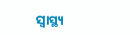ସ୍ୱାସ୍ଥ୍ୟ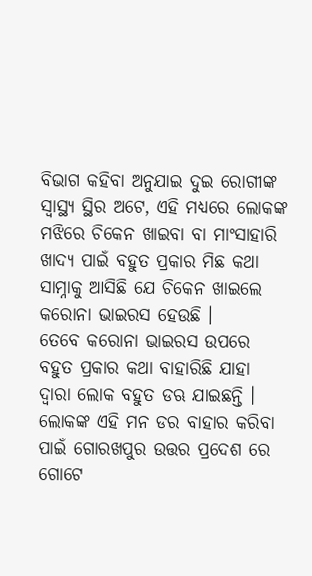ବିଭାଗ କହିବା ଅନୁଯାଇ ଦୁଇ ରୋଗୀଙ୍କ ସ୍ୱାସ୍ଥ୍ୟ ସ୍ଥିର ଅଟେ, ଏହି ମଧ୍ୟରେ ଲୋକଙ୍କ ମଝିରେ ଚିକେନ ଖାଇବା ବା ମାଂସାହାରି ଖାଦ୍ଯ ପାଇଁ ବହୁତ ପ୍ରକାର ମିଛ କଥା ସାମ୍ନାକୁ ଆସିଛି ଯେ ଚିକେନ ଖାଇଲେ କରୋନା ଭାଇରସ ହେଉଛି ।
ତେବେ କରୋନା ଭାଇରସ ଉପରେ ବହୁତ ପ୍ରକାର କଥା ବାହାରିଛି ଯାହା ଦ୍ଵାରା ଲୋକ ବହୁତ ଡଋ ଯାଇଛନ୍ତି ।
ଲୋକଙ୍କ ଏହି ମନ ଡର ବାହାର କରିବା ପାଇଁ ଗୋରଖପୁର ଉତ୍ତର ପ୍ରଦେଶ ରେ ଗୋଟେ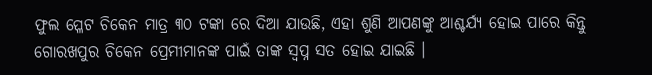ଫୁଲ ପ୍ଳେଟ ଚିକେନ ମାତ୍ର ୩୦ ଟଙ୍କା ରେ ଦିଆ ଯାଉଛି, ଏହା ଶୁଣି ଆପଣଙ୍କୁ ଆଶ୍ଚର୍ଯ୍ୟ ହୋଇ ପାରେ କିନ୍ତୁ ଗୋରଖପୁର ଚିକେନ ପ୍ରେମୀମାନଙ୍କ ପାଇଁ ତାଙ୍କ ସ୍ଵପ୍ନ ସତ ହୋଇ ଯାଇଛି ।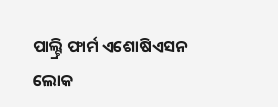ପାଲ୍ଟ୍ରି ଫାର୍ମ ଏଶୋଷିଏସନ ଲୋକ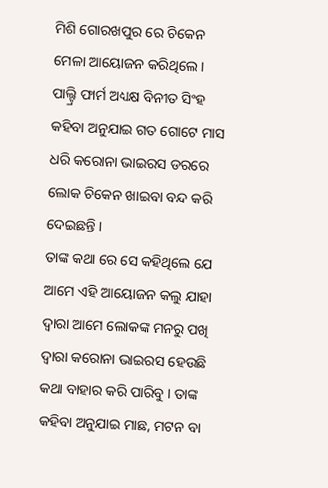ମିଶି ଗୋରଖପୁର ରେ ଚିକେନ ମେଳା ଆୟୋଜନ କରିଥିଲେ । ପାଲ୍ଟ୍ରି ଫାର୍ମ ଅଧ୍ୟକ୍ଷ ବିନୀତ ସିଂହ କହିବା ଅନୁଯାଇ ଗତ ଗୋଟେ ମାସ ଧରି କରୋନା ଭାଇରସ ଡରରେ ଲୋକ ଚିକେନ ଖାଇବା ବନ୍ଦ କରି ଦେଇଛନ୍ତି ।
ତାଙ୍କ କଥା ରେ ସେ କହିଥିଲେ ଯେ ଆମେ ଏହି ଆୟୋଜନ କଲୁ ଯାହା ଦ୍ଵାରା ଆମେ ଲୋକଙ୍କ ମନରୁ ପଖି ଦ୍ଵାରା କରୋନା ଭାଇରସ ହେଉଛି କଥା ବାହାର କରି ପାରିବୁ । ତାଙ୍କ କହିବା ଅନୁଯାଇ ମାଛ, ମଟନ ବା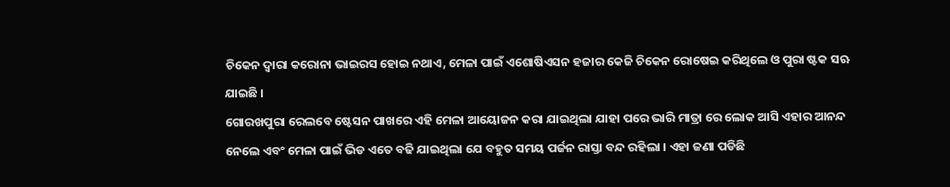ଚିକେନ ଦ୍ଵାରା କରୋନା ଭାଇରସ ହୋଇ ନଥାଏ, ମେଳା ପାଇଁ ଏଶୋଷିଏସନ ହଜାର କେଜି ଚିକେନ ରୋଷେଇ କରିଥିଲେ ଓ ପୁରା ଷ୍ଟକ ସଋ ଯାଇଛି ।
ଗୋରଖପୁରା ରେଲବେ ଷ୍ଟେସନ ପାଖରେ ଏହି ମେଳା ଆୟୋଜନ କରା ଯାଇଥିଲା ଯାହା ପରେ ଭାରି ମାତ୍ରା ରେ ଲୋକ ଆସି ଏହାର ଆନନ୍ଦ ନେଲେ ଏବଂ ମେଳା ପାଇଁ ଭିଡ ଏତେ ବଢି ଯାଇଥିଲା ଯେ ବହୁତ ସମୟ ପର୍ଜନ ରାସ୍ତା ବନ୍ଦ ରହିଲା । ଏହା ଜଣା ପଡିଛି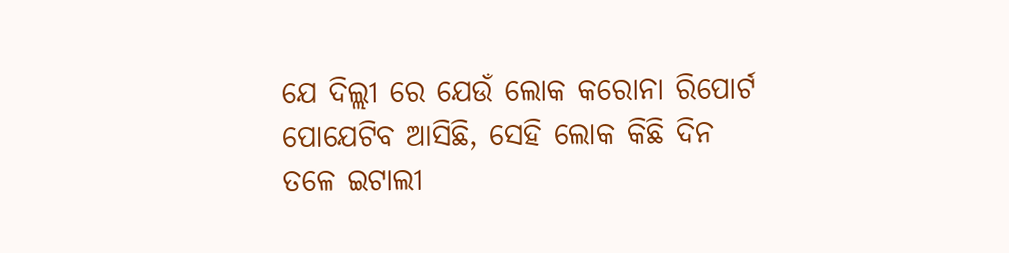ଯେ ଦିଲ୍ଲୀ ରେ ଯେଉଁ ଲୋକ କରୋନା ରିପୋର୍ଟ ପୋଯେଟିବ ଆସିଛି, ସେହି ଲୋକ କିଛି ଦିନ ତଳେ ଇଟାଲୀ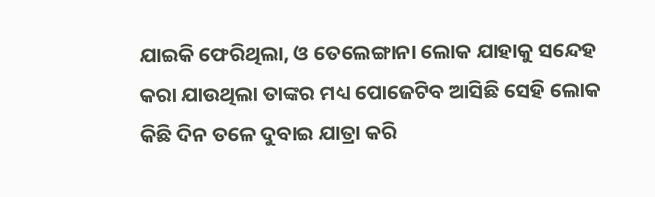ଯାଇକି ଫେରିଥିଲା, ଓ ତେଲେଙ୍ଗାନା ଲୋକ ଯାହାକୁ ସନ୍ଦେହ କରା ଯାଉଥିଲା ତାଙ୍କର ମଧ୍ୟ ପୋଜେଟିବ ଆସିଛି ସେହି ଲୋକ କିଛି ଦିନ ତଳେ ଦୁବାଇ ଯାତ୍ରା କରି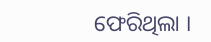ଫେରିଥିଲା ।